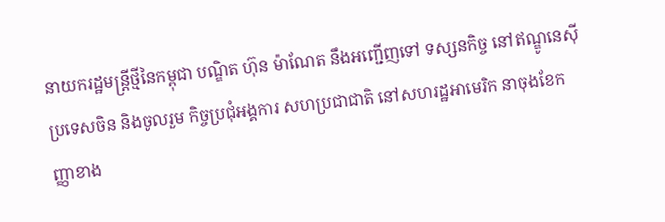នាយករដ្ឋមន្រ្តីថ្មីនៃកម្ពុជា បណ្ឌិត ហ៊ុន ម៉ាណែត នឹងអញ្ជើញទៅ ទស្សនកិច្ច នៅឥណ្ឌូនេស៊ី ប្រទេសចិន និងចូលរួម កិច្ចប្រជុំអង្គការ សហប្រជាជាតិ នៅសហរដ្ឋអាមេរិក នាចុងខែកញ្ញាខាង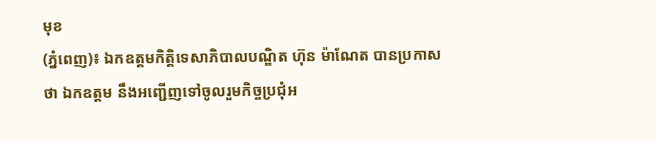មុខ
(ភ្នំពេញ)៖ ឯកឧត្តមកិត្តិទេសាភិបាលបណ្ឌិត ហ៊ុន ម៉ាណែត បានប្រកាសថា ឯកឧត្តម នឹងអញ្ជើញទៅចូលរួមកិច្ចប្រជុំអ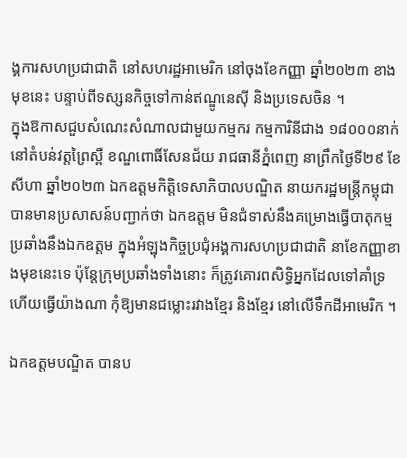ង្គការសហប្រជាជាតិ នៅសហរដ្ឋអាមេរិក នៅចុងខែកញ្ញា ឆ្នាំ២០២៣ ខាងមុខនេះ បន្ទាប់ពីទស្សនកិច្ចទៅកាន់ឥណ្ឌូនេស៊ី និងប្រទេសចិន ។
ក្នុងឱកាសជួបសំណេះសំណាលជាមួយកម្មករ កម្មការិនីជាង ១៨០០០នាក់ នៅតំបន់វត្តព្រៃស្ពឺ ខណ្ឌពោធិ៍សែនជ័យ រាជធានីភ្នំពេញ នាព្រឹកថ្ងៃទី២៩ ខែសីហា ឆ្នាំ២០២៣ ឯកឧត្តមកិត្តិទេសាភិបាលបណ្ឌិត នាយករដ្ឋមន្រ្តីកម្ពុជា បានមានប្រសាសន៍បញ្ជាក់ថា ឯកឧត្តម មិនជំទាស់នឹងគម្រោងធ្វើបាតុកម្មប្រឆាំងនឹងឯកឧត្តម ក្នុងអំឡុងកិច្ចប្រជុំអង្គការសហប្រជាជាតិ នាខែកញ្ញាខាងមុខនេះទេ ប៉ុន្តែក្រុមប្រឆាំងទាំងនោះ ក៏ត្រូវគោរពសិទ្ធិអ្នកដែលទៅគាំទ្រ ហើយធ្វើយ៉ាងណា កុំឱ្យមានជម្លោះរវាងខ្មែរ និងខ្មែរ នៅលើទឹកដីអាមេរិក ។

ឯកឧត្តមបណ្ឌិត បានប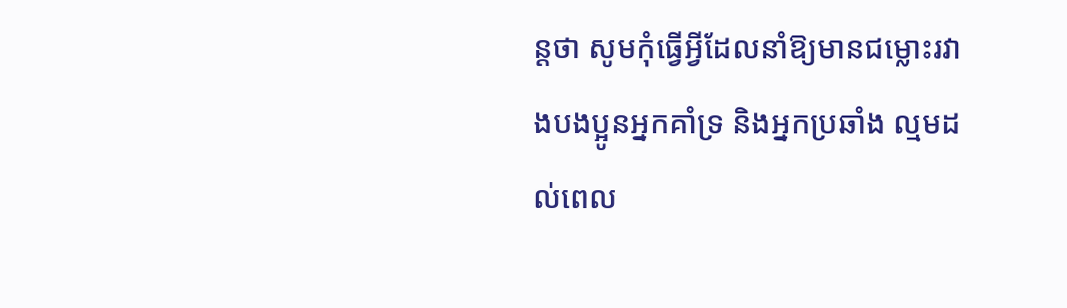ន្តថា សូមកុំធ្វើអ្វីដែលនាំឱ្យមានជម្លោះរវាងបងប្អូនអ្នកគាំទ្រ និងអ្នកប្រឆាំង ល្មមដល់ពេល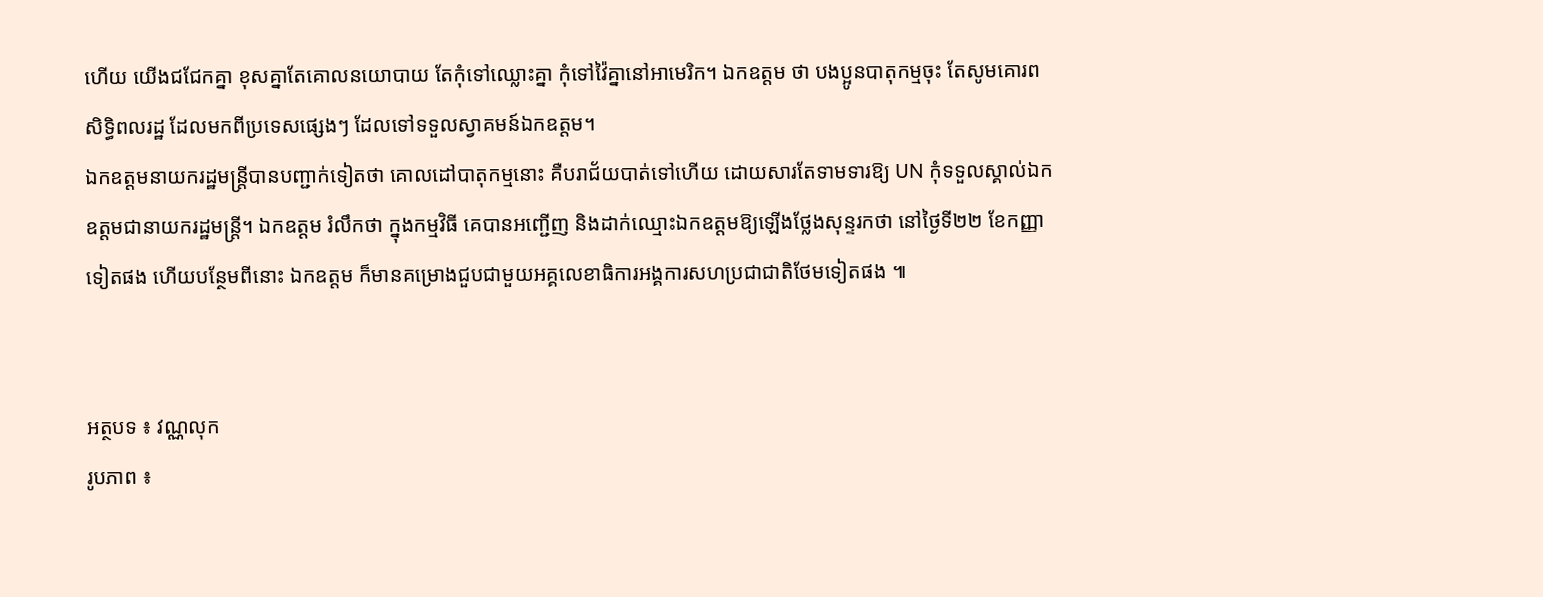ហើយ យើងជជែកគ្នា ខុសគ្នាតែគោលនយោបាយ តែកុំទៅឈ្លោះគ្នា កុំទៅវ៉ៃគ្នានៅអាមេរិក។ ឯកឧត្តម ថា បងប្អូនបាតុកម្មចុះ តែសូមគោរពសិទ្ធិពលរដ្ឋ ដែលមកពីប្រទេសផ្សេងៗ ដែលទៅទទួលស្វាគមន៍ឯកឧត្តម។
ឯកឧត្តមនាយករដ្ឋមន្រ្តីបានបញ្ជាក់ទៀតថា គោលដៅបាតុកម្មនោះ គឺបរាជ័យបាត់ទៅហើយ ដោយសារតែទាមទារឱ្យ UN កុំទទួលស្គាល់ឯកឧត្តមជានាយករដ្ឋមន្រ្តី។ ឯកឧត្តម រំលឹកថា ក្នុងកម្មវិធី គេបានអញ្ជើញ និងដាក់ឈ្មោះឯកឧត្តមឱ្យឡើងថ្លែងសុន្ទរកថា នៅថ្ងៃទី២២ ខែកញ្ញាទៀតផង ហើយបន្ថែមពីនោះ ឯកឧត្តម ក៏មានគម្រោងជួបជាមួយអគ្គលេខាធិការអង្គការសហប្រជាជាតិថែមទៀតផង ៕


អត្ថបទ ៖ វណ្ណលុក
រូបភាព ៖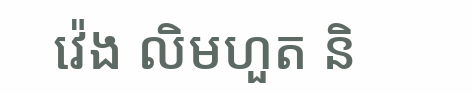វ៉េង លិមហួត និ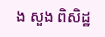ង សួង ពិសិដ្ឋ